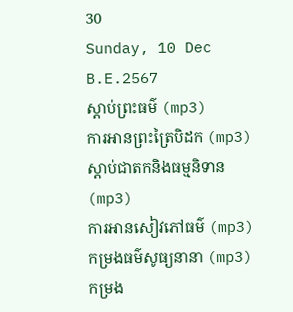30
Sunday, 10 Dec B.E.2567
ស្តាប់ព្រះធម៌ (mp3)
ការអានព្រះត្រៃបិដក (mp3)
ស្តាប់ជាតកនិងធម្មនិទាន (mp3)
ការអានសៀវភៅធម៌ (mp3)
កម្រងធម៌សូធ្យនានា (mp3)
កម្រង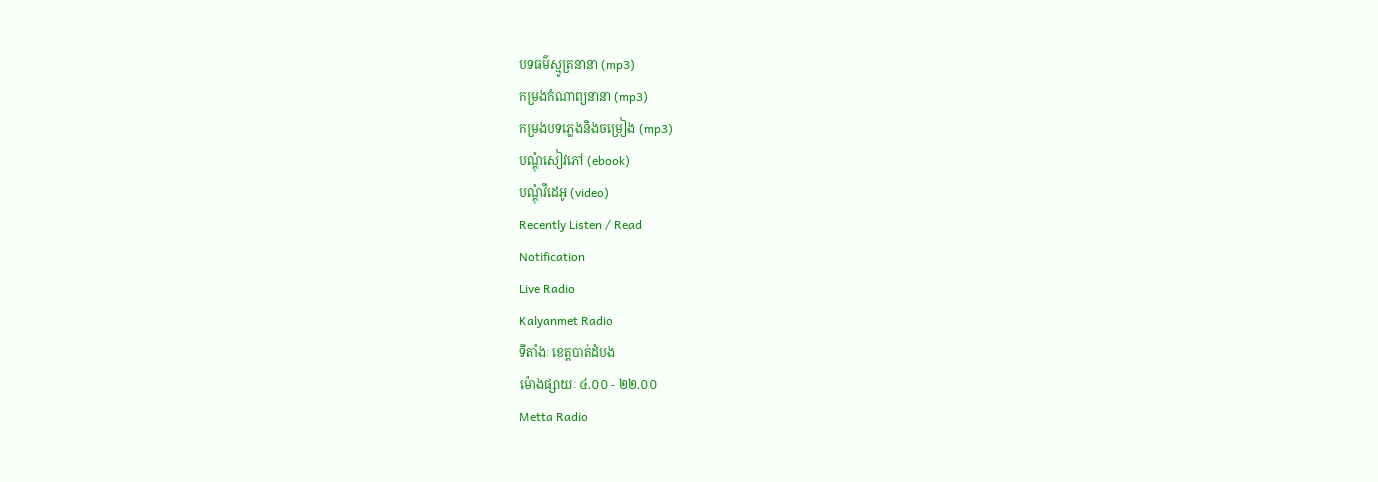បទធម៌ស្មូត្រនានា (mp3)
កម្រងកំណាព្យនានា (mp3)
កម្រងបទភ្លេងនិងចម្រៀង (mp3)
បណ្តុំសៀវភៅ (ebook)
បណ្តុំវីដេអូ (video)
Recently Listen / Read
Notification
Live Radio
Kalyanmet Radio
ទីតាំងៈ ខេត្តបាត់ដំបង
ម៉ោងផ្សាយៈ ៤.០០ - ២២.០០
Metta Radio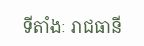ទីតាំងៈ រាជធានី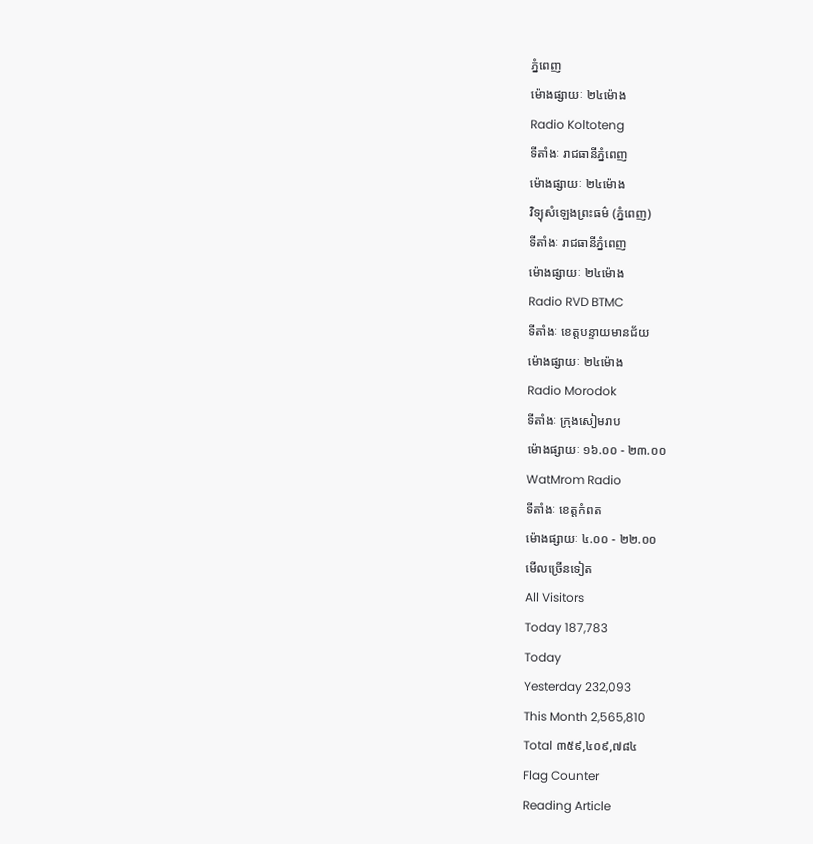ភ្នំពេញ
ម៉ោងផ្សាយៈ ២៤ម៉ោង
Radio Koltoteng
ទីតាំងៈ រាជធានីភ្នំពេញ
ម៉ោងផ្សាយៈ ២៤ម៉ោង
វិទ្យុសំឡេងព្រះធម៌ (ភ្នំពេញ)
ទីតាំងៈ រាជធានីភ្នំពេញ
ម៉ោងផ្សាយៈ ២៤ម៉ោង
Radio RVD BTMC
ទីតាំងៈ ខេត្តបន្ទាយមានជ័យ
ម៉ោងផ្សាយៈ ២៤ម៉ោង
Radio Morodok
ទីតាំងៈ ក្រុងសៀមរាប
ម៉ោងផ្សាយៈ ១៦.០០ - ២៣.០០
WatMrom Radio
ទីតាំងៈ ខេត្តកំពត
ម៉ោងផ្សាយៈ ៤.០០ - ២២.០០
មើលច្រើនទៀត
All Visitors
Today 187,783
Today
Yesterday 232,093
This Month 2,565,810
Total ៣៥៩,៤០៩,៧៨៤
Flag Counter
Reading Article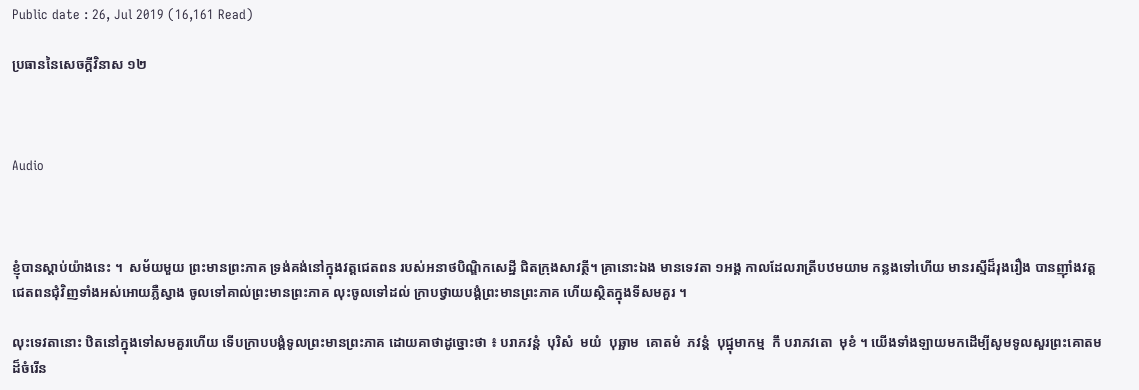Public date : 26, Jul 2019 (16,161 Read)

ប្រធាននៃសេចក្តីវិនាស ១២



Audio



ខ្ញុំបានស្តាប់យ៉ាងនេះ ។  សម័យមួយ ព្រះមានព្រះភាគ ទ្រង់គង់នៅក្នុងវត្តជេតពន របស់អនាថបិណ្ឌិកសេដ្ឋី ជិតក្រុងសាវត្ថី។ គ្រានោះឯង មានទេវតា ១អង្គ កាលដែលរាត្រីបឋមយាម កន្លងទៅហើយ មានរស្មីដ៏រុងរឿង បានញ៉ាំងវត្តជេតពនជុំវិញទាំងអស់អោយភ្លឺស្វាង ចូលទៅគាល់ព្រះមានព្រះភាគ លុះចូលទៅដល់ ក្រាបថ្វាយបង្គំព្រះមានព្រះភាគ ហើយស្ថិតក្នុងទីសមគួរ ។

លុះទេវតានោះ ឋិតនៅក្នុងទៅសមគួរហើយ ទើបក្រាបបង្គំទូលព្រះមានព្រះភាគ ដោយគាថាដូច្នោះថា ៖ បរាភវន្តំ  បុរិសំ  មយំ  បុឆ្ឆាម  គោតមំ  ភវន្តំ  បុជ្ឋុមាកម្ម  កឹ បរាភវតោ  មុខំ ។ យើងទាំងឡាយមកដើម្បីសូមទូលសួរព្រះគោតមដ៏ចំរើន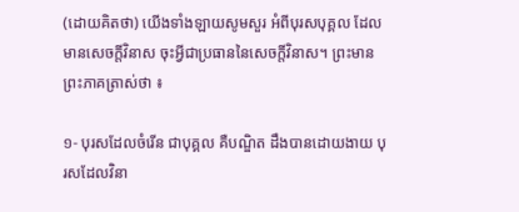(ដោយគិតថា) យើងទាំងឡាយសូមសួរ អំពីបុរសបុគ្គល ដែលមានសេចក្តីវិនាស ចុះអ្វីជាប្រធាននៃសេចក្តីវិនាស។ ព្រះមានព្រះភាគត្រាស់ថា ៖

១- បុរសដែលចំរើន ជាបុគ្គល គឺបណ្ឌិត ដឹងបានដោយងាយ បុរសដែលវិនា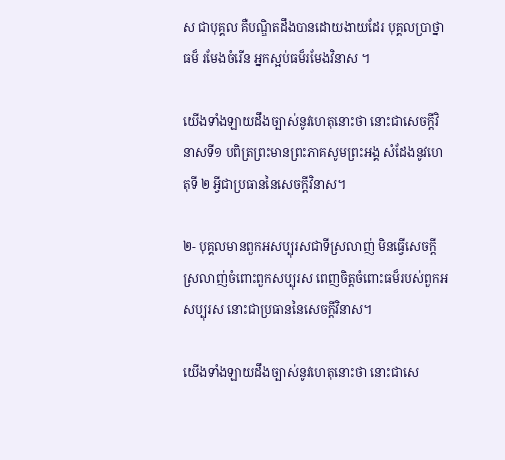ស ជាបុគ្គល គឺបណ្ឌិតដឹងបានដោយងាយដែរ បុគ្គលប្រាថ្នាធម៏ រមែងចំរើន អ្នកស្អប់ធម៏រមែងវិនាស ។

យើងទាំងឡាយដឹងច្បាស់នូវហេតុនោះថា នោះជាសេចក្តីវិនាសទី១ បពិត្រព្រះមានព្រះភាគសូមព្រះអង្គ សំដែងនូវហេតុទី ២ អ្វីជាប្រធាននៃសេចក្តីវិនាស។

២- បុគ្គលមានពួកអសប្បុរសជាទីស្រលាញ់ មិនធ្វើសេចក្តីស្រលាញ់ចំពោះពួកសប្បុរស ពេញចិត្តចំពោះធម៏របស់ពួកអសប្បុរស នោះជាប្រធាននៃសេចក្តីវិនាស។

យើងទាំងឡាយដឹងច្បាស់នូវហេតុនោះថា នោះជាសេ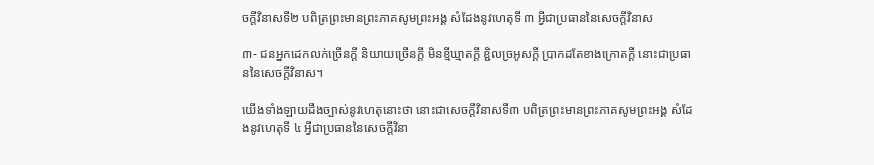ចក្តីវិនាសទី២ បពិត្រព្រះមានព្រះភាគសូមព្រះអង្គ សំដែងនូវហេតុទី ៣ អ្វីជាប្រធាននៃសេចក្តីវិនាស

៣- ជនអ្នកដេកលក់ច្រើនក្តី និយាយច្រើនក្តី មិនខ្មីឃ្មាតក្តី ខ្ជិលច្រអូសក្តី ប្រាកដតែខាងក្រោតក្តី នោះជាប្រធាននៃសេចក្តីវិនាស។

យើងទាំងឡាយដឹងច្បាស់នូវហេតុនោះថា នោះជាសេចក្តីវិនាសទី៣ បពិត្រព្រះមានព្រះភាគសូមព្រះអង្គ សំដែងនូវហេតុទី ៤ អ្វីជាប្រធាននៃសេចក្តីវិនា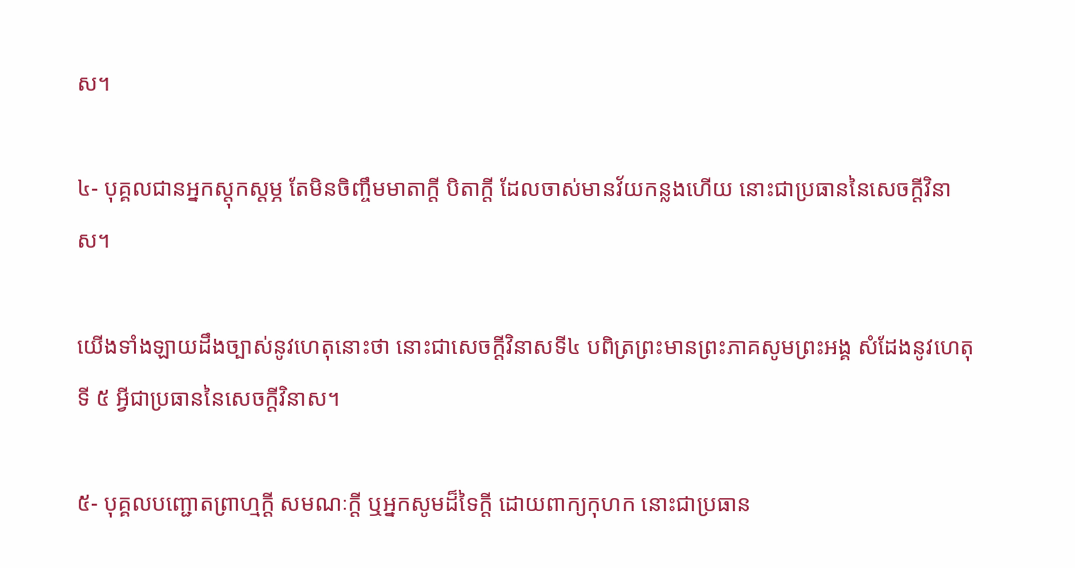ស។

៤- បុគ្គលជានអ្នកស្តុកស្តម្ភ តែមិនចិញ្ចឹមមាតាក្តី បិតាក្តី ដែលចាស់មានវ័យកន្លងហើយ នោះជាប្រធាននៃសេចក្តីវិនាស។

យើងទាំងឡាយដឹងច្បាស់នូវហេតុនោះថា នោះជាសេចក្តីវិនាសទី៤ បពិត្រព្រះមានព្រះភាគសូមព្រះអង្គ សំដែងនូវហេតុទី ៥ អ្វីជាប្រធាននៃសេចក្តីវិនាស។

៥- បុគ្គលបញ្ជោតព្រាហ្មក្តី សមណៈក្តី ឬអ្នកសូមដ៏ទៃក្តី ដោយពាក្យកុហក នោះជាប្រធាន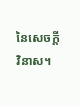នៃសេចក្តីវិនាស។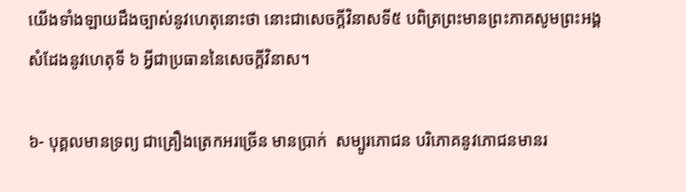យើងទាំងឡាយដឹងច្បាស់នូវហេតុនោះថា នោះជាសេចក្តីវិនាសទី៥ បពិត្រព្រះមានព្រះភាគសូមព្រះអង្គ សំដែងនូវហេតុទី ៦ អ្វីជាប្រធាននៃសេចក្តីវិនាស។

៦- បុគ្គលមានទ្រព្យ ជាគ្រឿងត្រេកអរច្រើន មានប្រាក់  សម្បូរភោជន បរិភោគនូវភោជនមានរ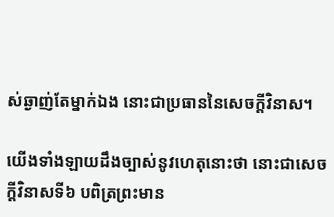ស់ឆ្ងាញ់តែម្នាក់ឯង នោះជាប្រធាននៃសេចក្តីវិនាស។

យើងទាំងឡាយដឹងច្បាស់នូវហេតុនោះថា នោះជាសេចក្តីវិនាសទី៦ បពិត្រព្រះមាន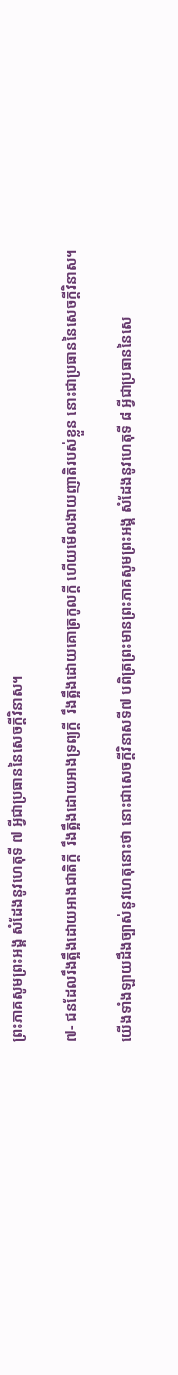ព្រះភាគសូមព្រះអង្គ សំដែងនូវហេតុទី ៧ អ្វីជាប្រធាននៃសេចក្តីវិនាស។

៧- ជនដែលរឹងត្អឹងដោយអាងជាតិក្តី  រឹងត្អឹងដោយអាងទ្រព្យក្តី  រឹងត្អឹងដោយគោត្រកូលក្តី ហើយមើលងាយញាតិរបស់ខ្លួន នោះជាប្រធាននៃសេចក្តីវិនាស។

យើងទាំងឡាយដឹងច្បាស់នូវហេតុនោះថា នោះជាសេចក្តីវិនាសទី៧ បពិត្រព្រះមានព្រះភាគសូមព្រះអង្គ សំដែងនូវហេតុទី ៨ អ្វីជាប្រធាននៃសេ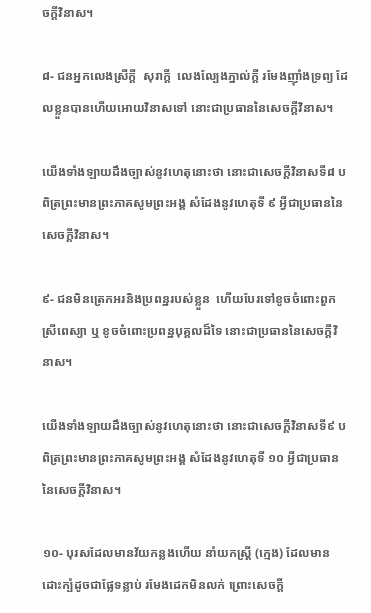ចក្តីវិនាស។

៨- ជនអ្នកលេងស្រីក្តី  សុរាក្តី  លេងល្បែងភ្នាល់ក្តី រមែងញ៉ាំងទ្រព្យ ដែលខ្លួនបានហើយអោយវិនាសទៅ នោះជាប្រធាននៃសេចក្តីវិនាស។

យើងទាំងឡាយដឹងច្បាស់នូវហេតុនោះថា នោះជាសេចក្តីវិនាសទី៨ បពិត្រព្រះមានព្រះភាគសូមព្រះអង្គ សំដែងនូវហេតុទី ៩ អ្វីជាប្រធាននៃសេចក្តីវិនាស។

៩- ជនមិនត្រេកអរនិងប្រពន្ឋរបស់ខ្លួន  ហើយបែរទៅខូចចំពោះពួកស្រីពេស្យា ឬ ខូចចំពោះប្រពន្ឋបុគ្គលដ៏ទៃ នោះជាប្រធាននៃសេចក្តីវិនាស។

យើងទាំងឡាយដឹងច្បាស់នូវហេតុនោះថា នោះជាសេចក្តីវិនាសទី៩ បពិត្រព្រះមានព្រះភាគសូមព្រះអង្គ សំដែងនូវហេតុទី ១០ អ្វីជាប្រធាននៃសេចក្តីវិនាស។

១០- បុរសដែលមានវ័យកន្លងហើយ នាំយកស្រ្តី (ក្មេង) ដែលមានដោះក្បំដូចជាផ្លែទន្លាប់ រមែងដេកមិនលក់ ព្រោះសេចក្តី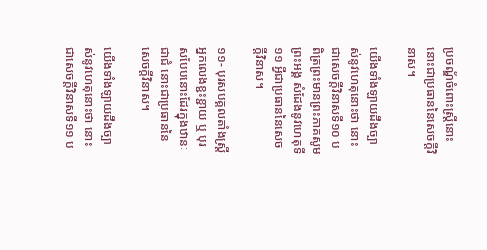ប្រចណ្ឌ័ចំពោះស្រ្តីនោះ នោះជាប្រធាននៃសេចក្តីវិនាស។

យើងទាំងឡាយដឹងច្បាស់នូវហេតុនោះថា នោះជាសេចក្តីវិនាសទី១០ បពិត្រព្រះមានព្រះភាគសូមព្រះអង្គ សំដែងនូវហេតុទី ១១ អ្វីជាប្រធាននៃសេចក្តីវិនាស។

១១- បុរសបគ្គលតាំងស្រ្តីអ្នកលេងខ្ជះខ្ជាយ ឬ បុរសបែបនោះដែរក្នុងឋានៈជាជំ នោះជាប្រធាននៃសេចក្តីវិនាស។

យើងទាំងឡាយដឹងច្បាស់នូវហេតុនោះថា នោះជាសេចក្តីវិនាសទី១១ ប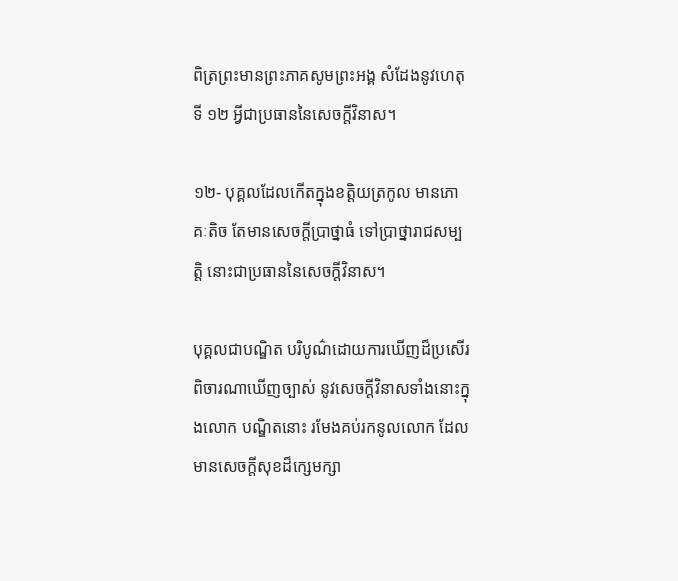ពិត្រព្រះមានព្រះភាគសូមព្រះអង្គ សំដែងនូវហេតុទី ១២ អ្វីជាប្រធាននៃសេចក្តីវិនាស។

១២- បុគ្គលដែលកើតក្នុងខត្តិយត្រកូល មានភោគៈតិច តែមានសេចក្តីប្រាថ្នាធំ ទៅប្រាថ្នារាជសម្បត្តិ នោះជាប្រធាននៃសេចក្តីវិនាស។

បុគ្គលជាបណ្ឌិត បរិបូណ៌ដោយការឃើញដ៏ប្រសើរ ពិចារណាឃើញច្បាស់ នូវសេចក្តីវិនាសទាំងនោះក្នុងលោក បណ្ឌិតនោះ រមែងគប់រកនូលលោក ដែលមានសេចក្តីសុខដ៏ក្សេមក្សា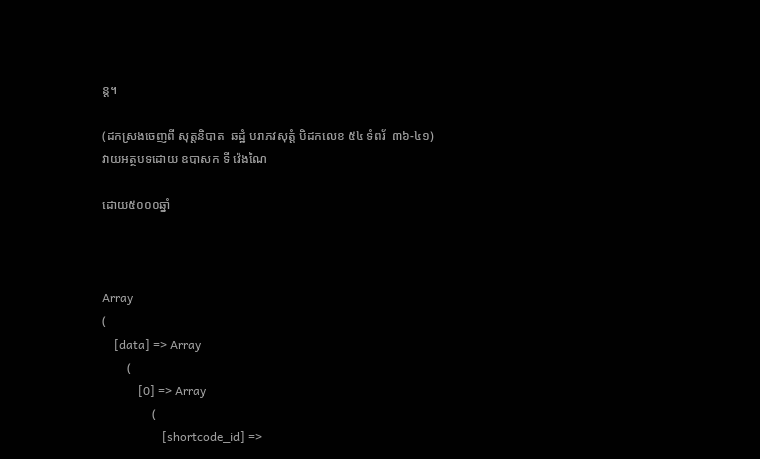ន្ត។

(ដកស្រងចេញពី សុត្តនិបាត  ឆដ្ឋំ បរាភវសុត្តំ បិដកលេខ ៥៤ ទំពរ័  ៣៦-៤១)
វាយអត្ថបទដោយ ឧបាសក ទី វ៉េងណៃ

ដោយ៥០០០ឆ្នាំ



Array
(
    [data] => Array
        (
            [0] => Array
                (
                    [shortcode_id] =>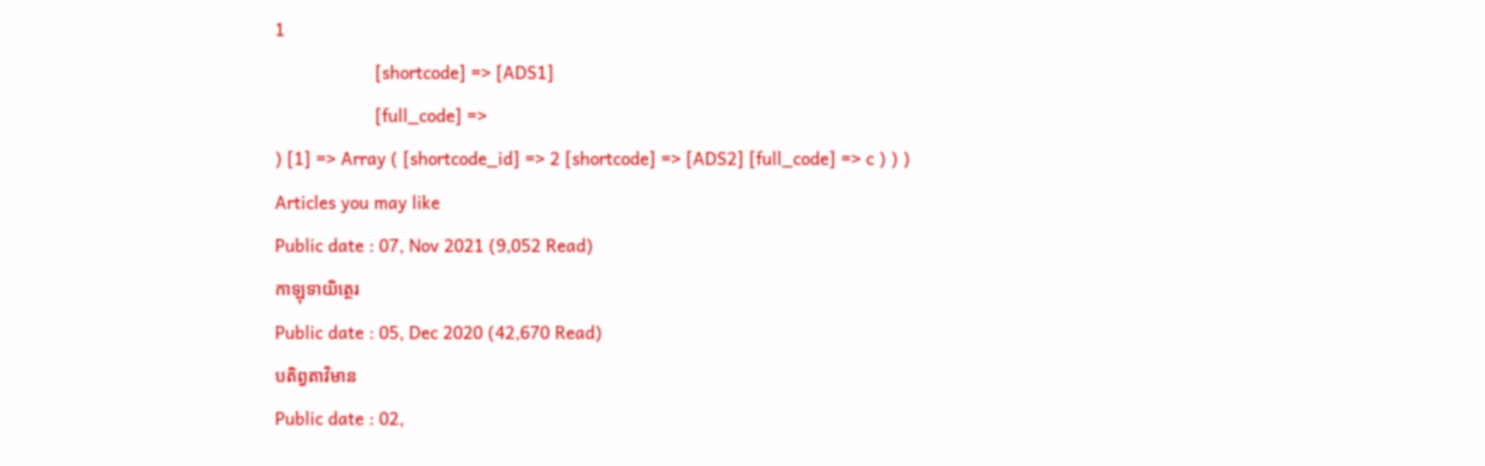1
                    [shortcode] => [ADS1]
                    [full_code] =>
) [1] => Array ( [shortcode_id] => 2 [shortcode] => [ADS2] [full_code] => c ) ) )
Articles you may like
Public date : 07, Nov 2021 (9,052 Read)
កាឡុទាយិត្ថេរ
Public date : 05, Dec 2020 (42,670 Read)
បតិព្វតាវិមាន
Public date : 02,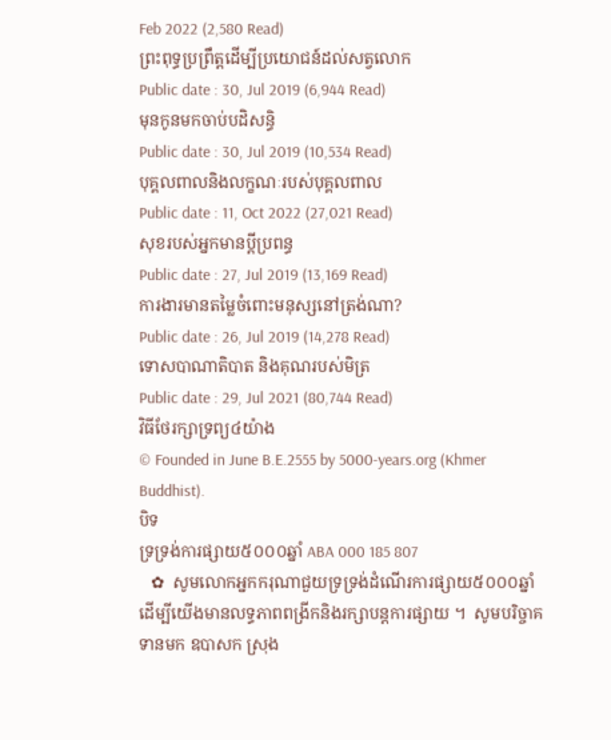Feb 2022 (2,580 Read)
ព្រះពុទ្ធប្រព្រឹត្តដើម្បីប្រយោជន៍ដល់សត្វលោក
Public date : 30, Jul 2019 (6,944 Read)
មុនកូនមកចាប់បដិសន្ធិ
Public date : 30, Jul 2019 (10,534 Read)
បុគ្គលពាលនិងលក្ខណៈរបស់បុគ្គលពាល
Public date : 11, Oct 2022 (27,021 Read)
សុខរបស់អ្នកមានប្តីប្រពន្ធ
Public date : 27, Jul 2019 (13,169 Read)
ការងារមានតម្លៃចំពោះមនុស្សនៅត្រង់ណា?
Public date : 26, Jul 2019 (14,278 Read)
ទោសបាណាតិបាត និងគុណរបស់មិត្រ
Public date : 29, Jul 2021 (80,744 Read)
វិធីថែរក្សាទ្រព្យ៤យ៉ាង
© Founded in June B.E.2555 by 5000-years.org (Khmer Buddhist).
បិទ
ទ្រទ្រង់ការផ្សាយ៥០០០ឆ្នាំ ABA 000 185 807
   ✿  សូមលោកអ្នកករុណាជួយទ្រទ្រង់ដំណើរការផ្សាយ៥០០០ឆ្នាំ  ដើម្បីយើងមានលទ្ធភាពពង្រីកនិងរក្សាបន្តការផ្សាយ ។  សូមបរិច្ចាគទានមក ឧបាសក ស្រុង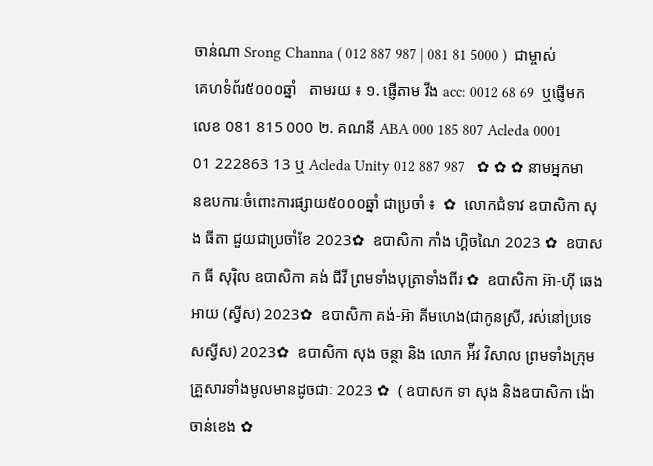ចាន់ណា Srong Channa ( 012 887 987 | 081 81 5000 )  ជាម្ចាស់គេហទំព័រ៥០០០ឆ្នាំ   តាមរយ ៖ ១. ផ្ញើតាម វីង acc: 0012 68 69  ឬផ្ញើមកលេខ 081 815 000 ២. គណនី ABA 000 185 807 Acleda 0001 01 222863 13 ឬ Acleda Unity 012 887 987   ✿ ✿ ✿ នាមអ្នកមានឧបការៈចំពោះការផ្សាយ៥០០០ឆ្នាំ ជាប្រចាំ ៖  ✿  លោកជំទាវ ឧបាសិកា សុង ធីតា ជួយជាប្រចាំខែ 2023✿  ឧបាសិកា កាំង ហ្គិចណៃ 2023 ✿  ឧបាសក ធី សុរ៉ិល ឧបាសិកា គង់ ជីវី ព្រមទាំងបុត្រាទាំងពីរ ✿  ឧបាសិកា អ៊ា-ហុី ឆេងអាយ (ស្វីស) 2023✿  ឧបាសិកា គង់-អ៊ា គីមហេង(ជាកូនស្រី, រស់នៅប្រទេសស្វីស) 2023✿  ឧបាសិកា សុង ចន្ថា និង លោក អ៉ីវ វិសាល ព្រមទាំងក្រុមគ្រួសារទាំងមូលមានដូចជាៈ 2023 ✿  ( ឧបាសក ទា សុង និងឧបាសិកា ង៉ោ ចាន់ខេង ✿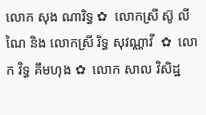លោក សុង ណារិទ្ធ ✿  លោកស្រី ស៊ូ លីណៃ និង លោកស្រី រិទ្ធ សុវណ្ណាវី  ✿  លោក វិទ្ធ គឹមហុង ✿  លោក សាល វិសិដ្ឋ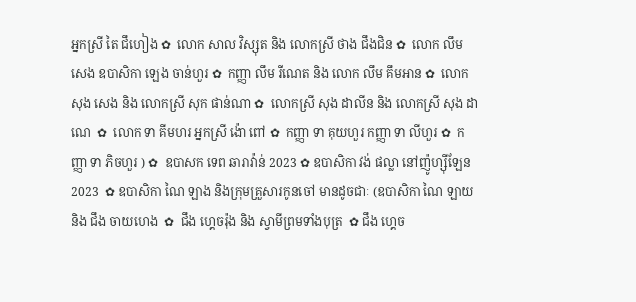អ្នកស្រី តៃ ជឹហៀង ✿  លោក សាល វិស្សុត និង លោកស្រី ថាង ជឹងជិន ✿  លោក លឹម សេង ឧបាសិកា ឡេង ចាន់ហួរ ✿  កញ្ញា លឹម រីណេត និង លោក លឹម គឹមអាន ✿  លោក សុង សេង និង លោកស្រី សុក ផាន់ណា ✿  លោកស្រី សុង ដាលីន និង លោកស្រី សុង ដាណេ  ✿  លោក ទា គីមហរ អ្នកស្រី ង៉ោ ពៅ ✿  កញ្ញា ទា គុយហួរ កញ្ញា ទា លីហួរ ✿  កញ្ញា ទា ភិចហួរ ) ✿  ឧបាសក ទេព ឆារាវ៉ាន់ 2023 ✿ ឧបាសិកា វង់ ផល្លា នៅញ៉ូហ្ស៊ីឡែន 2023  ✿ ឧបាសិកា ណៃ ឡាង និងក្រុមគ្រួសារកូនចៅ មានដូចជាៈ (ឧបាសិកា ណៃ ឡាយ និង ជឹង ចាយហេង  ✿  ជឹង ហ្គេចរ៉ុង និង ស្វាមីព្រមទាំងបុត្រ  ✿ ជឹង ហ្គេច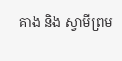គាង និង ស្វាមីព្រម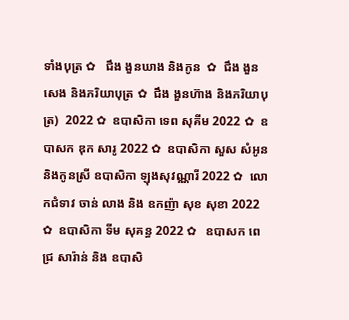ទាំងបុត្រ ✿   ជឹង ងួនឃាង និងកូន  ✿  ជឹង ងួនសេង និងភរិយាបុត្រ ✿  ជឹង ងួនហ៊ាង និងភរិយាបុត្រ)  2022 ✿  ឧបាសិកា ទេព សុគីម 2022 ✿  ឧបាសក ឌុក សារូ 2022 ✿  ឧបាសិកា សួស សំអូន និងកូនស្រី ឧបាសិកា ឡុងសុវណ្ណារី 2022 ✿  លោកជំទាវ ចាន់ លាង និង ឧកញ៉ា សុខ សុខា 2022 ✿  ឧបាសិកា ទីម សុគន្ធ 2022 ✿   ឧបាសក ពេជ្រ សារ៉ាន់ និង ឧបាសិ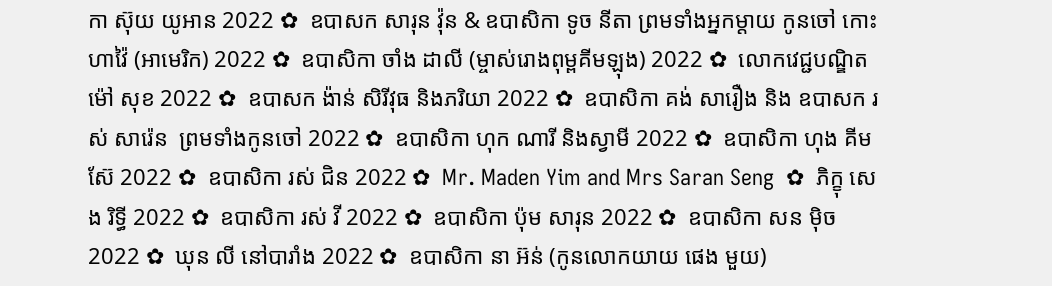កា ស៊ុយ យូអាន 2022 ✿  ឧបាសក សារុន វ៉ុន & ឧបាសិកា ទូច នីតា ព្រមទាំងអ្នកម្តាយ កូនចៅ កោះហាវ៉ៃ (អាមេរិក) 2022 ✿  ឧបាសិកា ចាំង ដាលី (ម្ចាស់រោងពុម្ពគីមឡុង) 2022 ✿  លោកវេជ្ជបណ្ឌិត ម៉ៅ សុខ 2022 ✿  ឧបាសក ង៉ាន់ សិរីវុធ និងភរិយា 2022 ✿  ឧបាសិកា គង់ សារឿង និង ឧបាសក រស់ សារ៉េន  ព្រមទាំងកូនចៅ 2022 ✿  ឧបាសិកា ហុក ណារី និងស្វាមី 2022 ✿  ឧបាសិកា ហុង គីមស៊ែ 2022 ✿  ឧបាសិកា រស់ ជិន 2022 ✿  Mr. Maden Yim and Mrs Saran Seng  ✿  ភិក្ខុ សេង រិទ្ធី 2022 ✿  ឧបាសិកា រស់ វី 2022 ✿  ឧបាសិកា ប៉ុម សារុន 2022 ✿  ឧបាសិកា សន ម៉ិច 2022 ✿  ឃុន លី នៅបារាំង 2022 ✿  ឧបាសិកា នា អ៊ន់ (កូនលោកយាយ ផេង មួយ)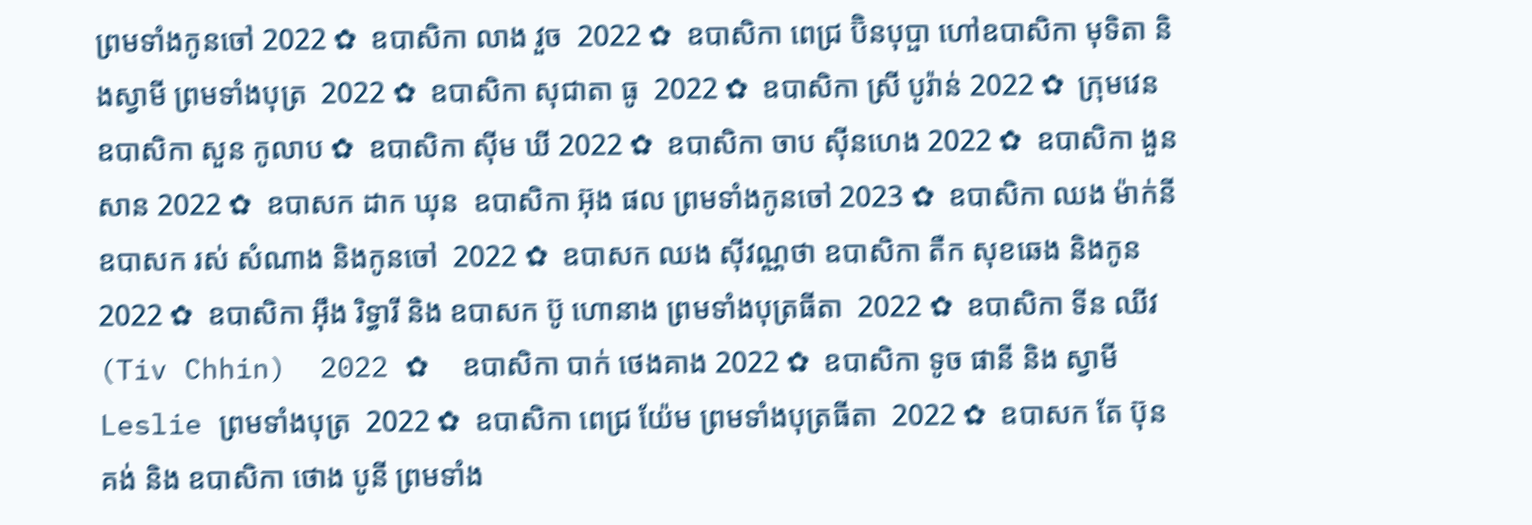ព្រមទាំងកូនចៅ 2022 ✿  ឧបាសិកា លាង វួច  2022 ✿  ឧបាសិកា ពេជ្រ ប៊ិនបុប្ផា ហៅឧបាសិកា មុទិតា និងស្វាមី ព្រមទាំងបុត្រ  2022 ✿  ឧបាសិកា សុជាតា ធូ  2022 ✿  ឧបាសិកា ស្រី បូរ៉ាន់ 2022 ✿  ក្រុមវេន ឧបាសិកា សួន កូលាប ✿  ឧបាសិកា ស៊ីម ឃី 2022 ✿  ឧបាសិកា ចាប ស៊ីនហេង 2022 ✿  ឧបាសិកា ងួន សាន 2022 ✿  ឧបាសក ដាក ឃុន  ឧបាសិកា អ៊ុង ផល ព្រមទាំងកូនចៅ 2023 ✿  ឧបាសិកា ឈង ម៉ាក់នី ឧបាសក រស់ សំណាង និងកូនចៅ  2022 ✿  ឧបាសក ឈង សុីវណ្ណថា ឧបាសិកា តឺក សុខឆេង និងកូន 2022 ✿  ឧបាសិកា អុឹង រិទ្ធារី និង ឧបាសក ប៊ូ ហោនាង ព្រមទាំងបុត្រធីតា  2022 ✿  ឧបាសិកា ទីន ឈីវ (Tiv Chhin)  2022 ✿  ឧបាសិកា បាក់ ថេងគាង 2022 ✿  ឧបាសិកា ទូច ផានី និង ស្វាមី Leslie ព្រមទាំងបុត្រ  2022 ✿  ឧបាសិកា ពេជ្រ យ៉ែម ព្រមទាំងបុត្រធីតា  2022 ✿  ឧបាសក តែ ប៊ុនគង់ និង ឧបាសិកា ថោង បូនី ព្រមទាំង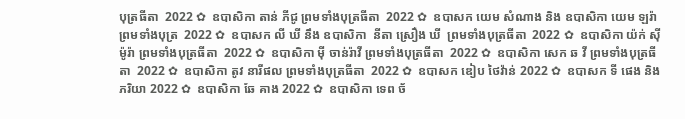បុត្រធីតា  2022 ✿  ឧបាសិកា តាន់ ភីជូ ព្រមទាំងបុត្រធីតា  2022 ✿  ឧបាសក យេម សំណាង និង ឧបាសិកា យេម ឡរ៉ា ព្រមទាំងបុត្រ  2022 ✿  ឧបាសក លី ឃី នឹង ឧបាសិកា  នីតា ស្រឿង ឃី  ព្រមទាំងបុត្រធីតា  2022 ✿  ឧបាសិកា យ៉ក់ សុីម៉ូរ៉ា ព្រមទាំងបុត្រធីតា  2022 ✿  ឧបាសិកា មុី ចាន់រ៉ាវី ព្រមទាំងបុត្រធីតា  2022 ✿  ឧបាសិកា សេក ឆ វី ព្រមទាំងបុត្រធីតា  2022 ✿  ឧបាសិកា តូវ នារីផល ព្រមទាំងបុត្រធីតា  2022 ✿  ឧបាសក ឌៀប ថៃវ៉ាន់ 2022 ✿  ឧបាសក ទី ផេង និងភរិយា 2022 ✿  ឧបាសិកា ឆែ គាង 2022 ✿  ឧបាសិកា ទេព ច័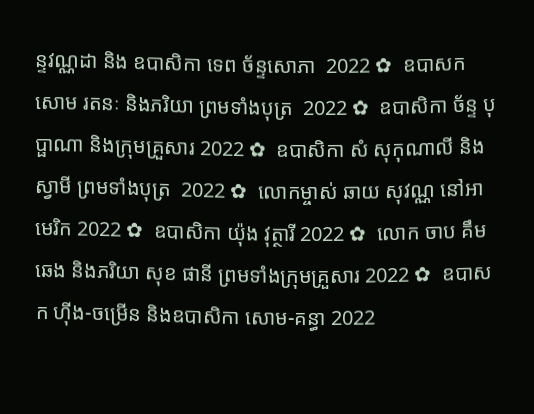ន្ទវណ្ណដា និង ឧបាសិកា ទេព ច័ន្ទសោភា  2022 ✿  ឧបាសក សោម រតនៈ និងភរិយា ព្រមទាំងបុត្រ  2022 ✿  ឧបាសិកា ច័ន្ទ បុប្ផាណា និងក្រុមគ្រួសារ 2022 ✿  ឧបាសិកា សំ សុកុណាលី និងស្វាមី ព្រមទាំងបុត្រ  2022 ✿  លោកម្ចាស់ ឆាយ សុវណ្ណ នៅអាមេរិក 2022 ✿  ឧបាសិកា យ៉ុង វុត្ថារី 2022 ✿  លោក ចាប គឹមឆេង និងភរិយា សុខ ផានី ព្រមទាំងក្រុមគ្រួសារ 2022 ✿  ឧបាសក ហ៊ីង-ចម្រើន និងឧបាសិកា សោម-គន្ធា 2022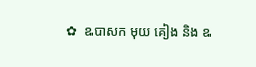✿  ឩបាសក មុយ គៀង និង ឩ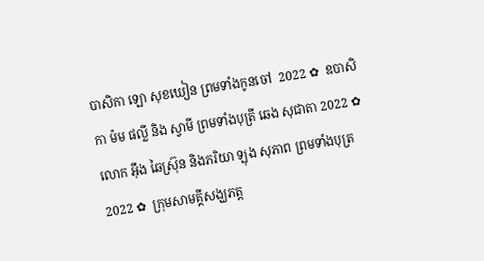បាសិកា ឡោ សុខឃៀន ព្រមទាំងកូនចៅ  2022 ✿  ឧបាសិកា ម៉ម ផល្លី និង ស្វាមី ព្រមទាំងបុត្រី ឆេង សុជាតា 2022 ✿  លោក អ៊ឹង ឆៃស្រ៊ុន និងភរិយា ឡុង សុភាព ព្រមទាំងបុត្រ 2022 ✿  ក្រុមសាមគ្គីសង្ឃភត្ត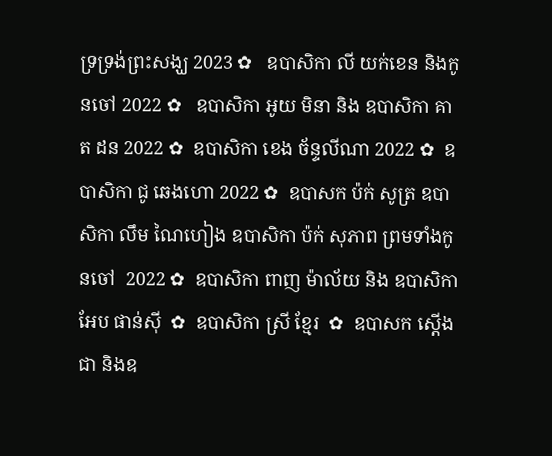ទ្រទ្រង់ព្រះសង្ឃ 2023 ✿   ឧបាសិកា លី យក់ខេន និងកូនចៅ 2022 ✿   ឧបាសិកា អូយ មិនា និង ឧបាសិកា គាត ដន 2022 ✿  ឧបាសិកា ខេង ច័ន្ទលីណា 2022 ✿  ឧបាសិកា ជូ ឆេងហោ 2022 ✿  ឧបាសក ប៉ក់ សូត្រ ឧបាសិកា លឹម ណៃហៀង ឧបាសិកា ប៉ក់ សុភាព ព្រមទាំងកូនចៅ  2022 ✿  ឧបាសិកា ពាញ ម៉ាល័យ និង ឧបាសិកា អែប ផាន់ស៊ី  ✿  ឧបាសិកា ស្រី ខ្មែរ  ✿  ឧបាសក ស្តើង ជា និងឧ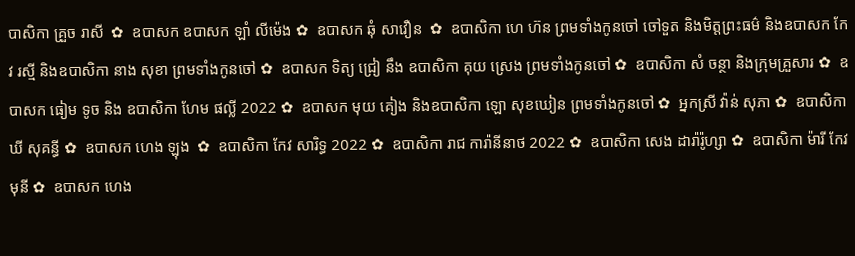បាសិកា គ្រួច រាសី  ✿  ឧបាសក ឧបាសក ឡាំ លីម៉េង ✿  ឧបាសក ឆុំ សាវឿន  ✿  ឧបាសិកា ហេ ហ៊ន ព្រមទាំងកូនចៅ ចៅទួត និងមិត្តព្រះធម៌ និងឧបាសក កែវ រស្មី និងឧបាសិកា នាង សុខា ព្រមទាំងកូនចៅ ✿  ឧបាសក ទិត្យ ជ្រៀ នឹង ឧបាសិកា គុយ ស្រេង ព្រមទាំងកូនចៅ ✿  ឧបាសិកា សំ ចន្ថា និងក្រុមគ្រួសារ ✿  ឧបាសក ធៀម ទូច និង ឧបាសិកា ហែម ផល្លី 2022 ✿  ឧបាសក មុយ គៀង និងឧបាសិកា ឡោ សុខឃៀន ព្រមទាំងកូនចៅ ✿  អ្នកស្រី វ៉ាន់ សុភា ✿  ឧបាសិកា ឃី សុគន្ធី ✿  ឧបាសក ហេង ឡុង  ✿  ឧបាសិកា កែវ សារិទ្ធ 2022 ✿  ឧបាសិកា រាជ ការ៉ានីនាថ 2022 ✿  ឧបាសិកា សេង ដារ៉ារ៉ូហ្សា ✿  ឧបាសិកា ម៉ារី កែវមុនី ✿  ឧបាសក ហេង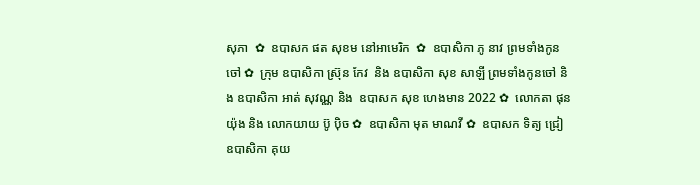សុភា  ✿  ឧបាសក ផត សុខម នៅអាមេរិក  ✿  ឧបាសិកា ភូ នាវ ព្រមទាំងកូនចៅ ✿  ក្រុម ឧបាសិកា ស្រ៊ុន កែវ  និង ឧបាសិកា សុខ សាឡី ព្រមទាំងកូនចៅ និង ឧបាសិកា អាត់ សុវណ្ណ និង  ឧបាសក សុខ ហេងមាន 2022 ✿  លោកតា ផុន យ៉ុង និង លោកយាយ ប៊ូ ប៉ិច ✿  ឧបាសិកា មុត មាណវី ✿  ឧបាសក ទិត្យ ជ្រៀ ឧបាសិកា គុយ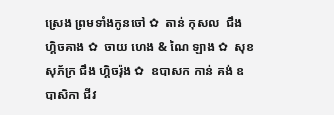ស្រេង ព្រមទាំងកូនចៅ ✿  តាន់ កុសល  ជឹង ហ្គិចគាង ✿  ចាយ ហេង & ណៃ ឡាង ✿  សុខ សុភ័ក្រ ជឹង ហ្គិចរ៉ុង ✿  ឧបាសក កាន់ គង់ ឧបាសិកា ជីវ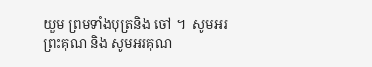យួម ព្រមទាំងបុត្រនិង ចៅ ។  សូមអរព្រះគុណ និង សូមអរគុណ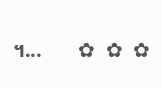។...       ✿  ✿  ✿